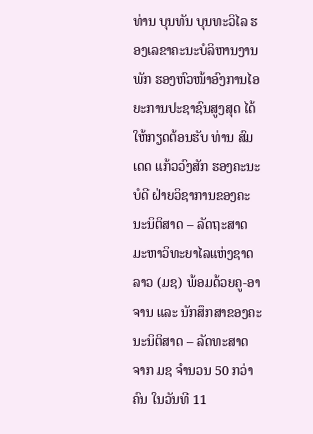ທ່ານ ບຸນທັນ ບຸນທະວິໄລ ຮອງເລຂາຄະນະບໍລິຫານງານພັກ ຮອງຫົວໜ້າອົງການໄອຍະການປະຊາຊົນສູງສຸດ ໄດ້ໃຫ້ກຽດຕ້ອນຮັບ ທ່ານ ສົມເດດ ແກ້ວວົງສັກ ຮອງຄະນະບໍດີ ຝ່າຍວິຊາການຂອງຄະນະນິຕິສາດ – ລັດຖະສາດ ມະຫາວິທະຍາໄລແຫ່ງຊາດລາວ (ມຊ) ພ້ອມດ້ວຍຄູ-ອາຈານ ແລະ ນັກສຶກສາຂອງຄະນະນິຕິສາດ – ລັດທະສາດ ຈາກ ມຊ ຈຳນວນ 50 ກວ່າຄົນ ໃນວັນທີ 11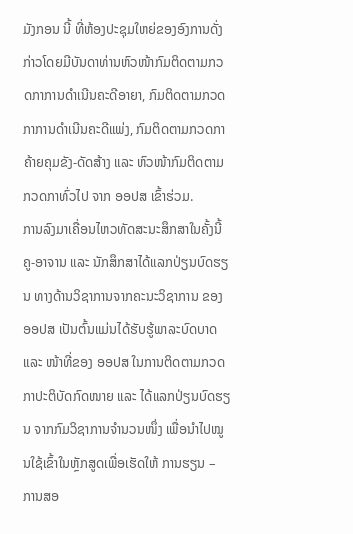ມັງກອນ ນີ້ ທີ່ຫ້ອງປະຊຸມໃຫຍ່ຂອງອົງການດັ່ງກ່າວໂດຍມີບັນດາທ່ານຫົວໜ້າກົມຕິດຕາມກວດກາການດໍາເນີນຄະດີອາຍາ, ກົມຕິດຕາມກວດກາການດໍາເນີນຄະດີແພ່ງ, ກົມຕິດຕາມກວດກາຄ້າຍຄຸມຂັງ-ດັດສ້າງ ແລະ ຫົວໜ້າກົມຕິດຕາມກວດກາທົ່ວໄປ ຈາກ ອອປສ ເຂົ້າຮ່ວມ.
ການລົງມາເຄື່ອນໄຫວທັດສະນະສຶກສາໃນຄັ້ງນີ້ ຄູ-ອາຈານ ແລະ ນັກສຶກສາໄດ້ແລກປ່ຽນບົດຮຽນ ທາງດ້ານວິຊາການຈາກຄະນະວິຊາການ ຂອງ ອອປສ ເປັນຕົ້ນແມ່ນໄດ້ຮັບຮູ້ພາລະບົດບາດ ແລະ ໜ້າທີ່ຂອງ ອອປສ ໃນການຕິດຕາມກວດກາປະຕິບັດກົດໜາຍ ແລະ ໄດ້ແລກປ່ຽນບົດຮຽນ ຈາກກົມວິຊາການຈໍານວນໜຶ່ງ ເພື່ອນໍາໄປໝູນໃຊ້ເຂົ້າໃນຫຼັກສູດເພື່ອເຮັດໃຫ້ ການຮຽນ – ການສອ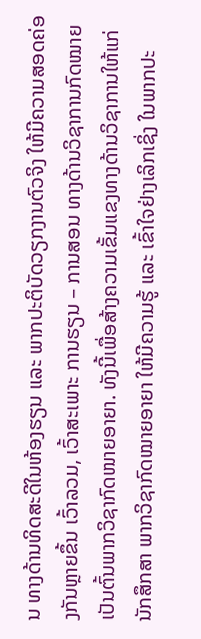ນ ທາງດ້ານທິດສະດີໃນຫ້ອງຮຽນ ແລະ ພາກປະຕິບັດວຽກງານຕົວຈິງ ໃຫ້ມີຄວາມສອດຄ່ອງກັນຫຼາຍຂຶ້ນ ເວົ້າລວມ, ເວົ້າສະເພາະ ການຮຽນ – ການສອນ ທາງດ້ານວິຊາການກົດໝາຍເປັນຕົ້ນພາກວິຊາກົດໜາຍອາຍາ. ທັງນີ້ເພື່ອສ້າງຄວາມເຂັ້ມແຂງທາງດ້ານວິຊາການໃຫ້ແກ່ນັກສຶກສາ ພາກວິຊາກົດໝາຍອາຍາ ໃຫ້ມີຄວາມຮູ້ ແລະ ເຂົ້າໃຈຢ່າງເລິກເຊິ່ງ ໃນພາກປະ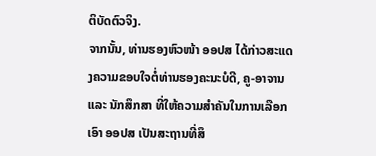ຕິບັດຕົວຈິງ.
ຈາກນັ້ນ, ທ່ານຮອງຫົວໜ້າ ອອປສ ໄດ້ກ່າວສະແດງຄວາມຂອບໃຈຕໍ່ທ່ານຮອງຄະນະບໍດີ, ຄູ-ອາຈານ ແລະ ນັກສຶກສາ ທີ່ໃຫ້ຄວາມສໍາຄັນໃນການເລືອກເອົາ ອອປສ ເປັນສະຖານທີ່ສຶ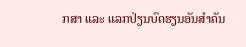ກສາ ແລະ ແລກປ່ຽນບົດຮຽນອັນສໍາຄັນ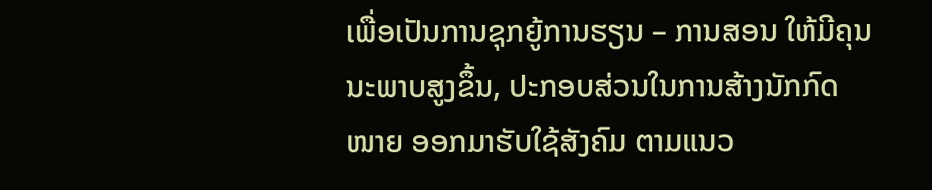ເພື່ອເປັນການຊຸກຍູ້ການຮຽນ – ການສອນ ໃຫ້ມີຄຸນນະພາບສູງຂຶ້ນ, ປະກອບສ່ວນໃນການສ້າງນັກກົດໜາຍ ອອກມາຮັບໃຊ້ສັງຄົມ ຕາມແນວ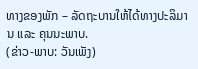ທາງຂອງພັກ – ລັດຖະບານໃຫ້ໄດ້ທາງປະລິມານ ແລະ ຄຸນນະພາບ.
(ຂ່າວ-ພາບ: ວັນເພັງ)